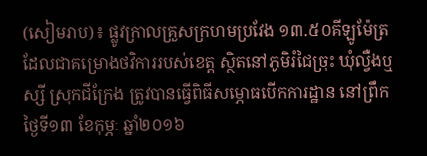(សៀមរាប)៖ ផ្លូវក្រាលគ្រួសក្រហមប្រវែង ១៣.៥០គីឡូម៉ែត្រ ដែលជាគម្រោងថវិការរបស់ខេត្ត ស្ថិតនៅភូមិរំជៃច្រុះ ឃុំល្វឺងឬស្សី ស្រុកជីក្រែង ត្រូវបានធ្វើពិធីសម្ភោធបើកការដ្ឋាន នៅព្រឹកថ្ងៃទី១៣ ខែកុម្ភៈ ឆ្នាំ២០១៦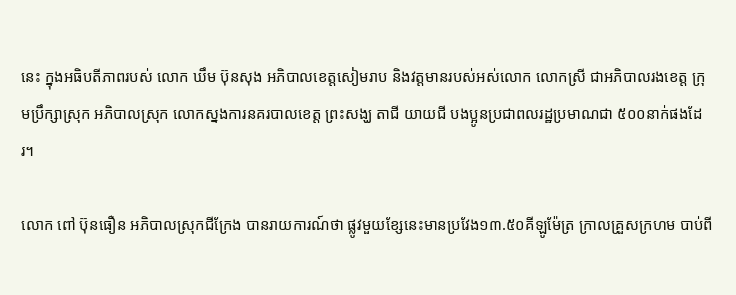នេះ ក្នុងអធិបតីភាពរបស់ លោក ឃឹម ប៊ុនសុង អភិបាលខេត្តសៀមរាប និងវត្តមានរបស់អស់លោក លោកស្រី ជាអភិបាលរងខេត្ត ក្រុមប្រឹក្សាស្រុក អភិបាលស្រុក លោកស្នងការនគរបាលខេត្ត ព្រះសង្ឃ តាជី យាយជី បងប្អូនប្រជាពលរដ្ឋប្រមាណជា ៥០០នាក់ផងដែរ។

លោក ពៅ ប៊ុនធឿន អភិបាលស្រុកជីក្រែង បានរាយការណ៍ថា ផ្លូវមួយខ្សែនេះមានប្រវែង១៣.៥០គីឡូម៉ែត្រ ក្រាលគ្រួសក្រហម បាប់ពី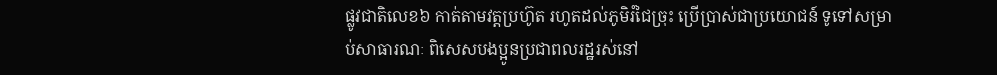ផ្លូវជាតិលេខ៦ កាត់តាមវត្តប្រហ៊ូត រហូតដល់ភូមិរំជៃច្រុះ ប្រើប្រាស់ជាប្រយោជន៍ ទូទៅសម្រាប់សាធារណៈ ពិសេសបងប្អូនប្រជាពលរដ្ឋរស់នៅ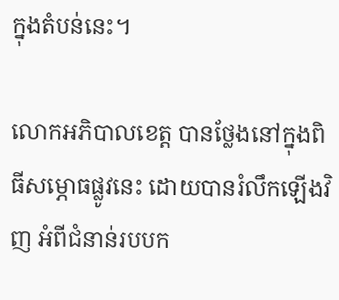ក្នុងតំបន់នេះ។

លោកអភិបាលខេត្ត បានថ្លែងនៅក្នុងពិធីសម្ភោធផ្លូវនេះ ដោយបានរំលឹកឡើងវិញ អំពីជំនាន់របបក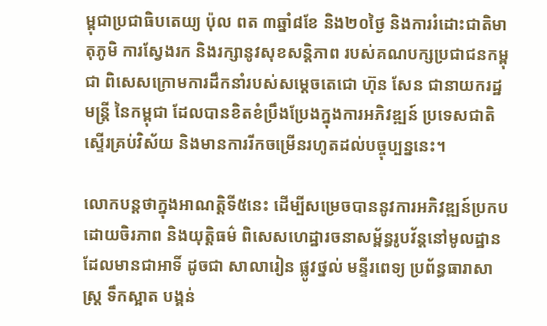ម្ពុជាប្រជាធិបតេយ្យ ប៉ុល ពត ៣ឆ្នាំ៨ខែ និង២០ថ្ងៃ និងការរំដោះជាតិមាតុភូមិ ការស្វែងរក និងរក្សានូវសុខសន្តិភាព របស់គណបក្សប្រជាជនកម្ពុជា ពិសេសក្រោមការដឹកនាំរបស់សម្ដេចតេជោ ហ៊ុន សែន ជានាយករដ្ឋមន្ត្រី នៃកម្ពុជា ដែលបានខិតខំប្រឹងប្រែងក្នុងការអភិវឌ្ឍន៍ ប្រទេសជាតិស្ទើរគ្រប់វិស័យ និងមានការរីកចម្រើនរហូតដល់បច្ចុប្បន្ននេះ។

លោកបន្ដថាក្នុងអាណត្តិទី៥នេះ ដើម្បីសម្រេចបាននូវការអភិវឌ្ឍន៍ប្រកបដោយចិរភាព និងយុត្តិធម៌ ពិសេសហេដ្ឋារចនាសម្ព័ន្ធរូបវ័ន្តនៅមូលដ្ឋាន ដែលមានជាអាទិ៍ ដូចជា សាលារៀន ផ្លូវថ្នល់ មន្ទីរពេទ្យ ប្រព័ន្ធធារាសាស្ត្រ ទឹកស្អាត បង្គន់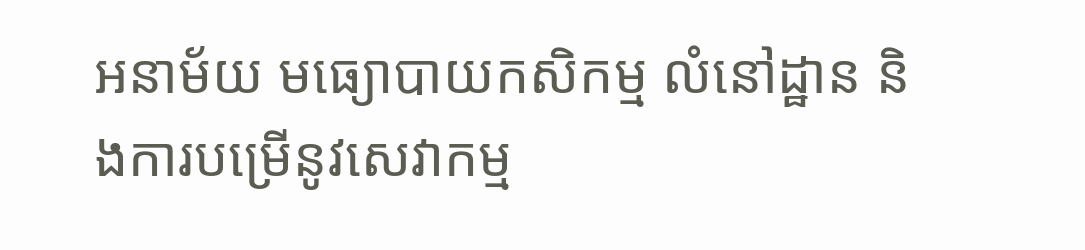អនាម័យ មធ្យោបាយកសិកម្ម លំនៅដ្ឋាន និងការបម្រើនូវសេវាកម្ម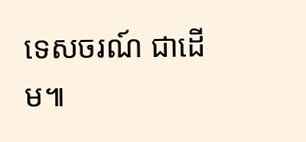ទេសចរណ៍ ជាដើម៕